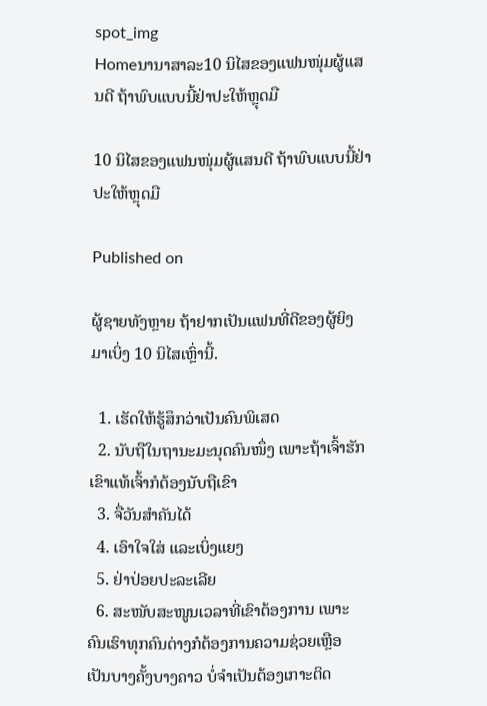spot_img
Homeນານາສາລະ10 ນິໄສຂອງແຟນໜຸ່ມຜູ້ແສນດີ ຖ້າພົບແບບນີ້ຢ່າປະໃຫ້ຫຼຸດມື

10 ນິໄສຂອງແຟນໜຸ່ມຜູ້ແສນດີ ຖ້າພົບແບບນີ້ຢ່າປະໃຫ້ຫຼຸດມື

Published on

ຜູ້ຊາຍທັງຫຼາຍ ຖ້າຢາກເປັນແຟນທີ່ດີຂອງຜູ້ຍິງ ມາເບິ່ງ 10 ນິໄສເຫຼົ່ານີ້.

  1. ເຮັດໃຫ້ຮູ້ສຶກວ່າເປັນຄົນພິເສດ
  2. ນັບຖືໃນຖານະມະນຸດຄົນໜຶ່ງ ເພາະຖ້າເຈົ້າຮັກເຂົາແທ້ເຈົ້າກໍຕ້ອງນັບຖືເຂົາ
  3. ຈື່ວັນສໍາຄັນໄດ້
  4. ເອົາໃຈໃສ່ ແລະເບິ່ງແຍງ
  5. ຢ່າປ່ອຍປະລະເລີຍ
  6. ສະໜັບສະໜູນເວລາທີ່ເຂົາຕ້ອງການ ເພາະຄົນເຮົາທຸກຄົນຕ່າງກໍຕ້ອງການຄວາມຊ່ວຍເຫຼືອເປັນບາງຄັ້ງບາງຄາວ ບໍ່ຈໍາເປັນຕ້ອງເກາະຕິດ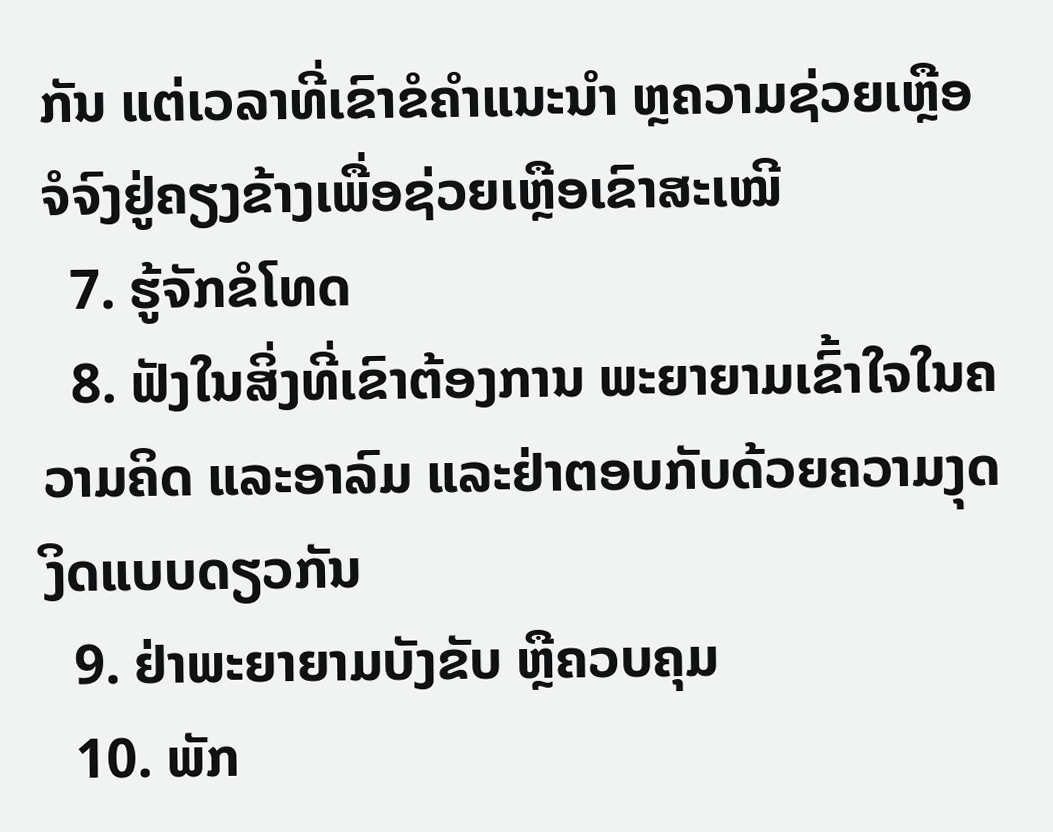ກັນ ແຕ່ເວລາທີ່ເຂົາຂໍຄໍາແນະນໍາ ຫຼຄວາມຊ່ວຍເຫຼືອຈໍຈົງຢູ່ຄຽງຂ້າງເພື່ອຊ່ວຍເຫຼືອເຂົາສະເໝີ
  7. ຮູ້ຈັກຂໍໂທດ
  8. ຟັງໃນສິ່ງທີ່ເຂົາຕ້ອງການ ພະຍາຍາມເຂົ້າໃຈໃນຄວາມຄິດ ແລະອາລົມ ແລະຢ່າຕອບກັບດ້ວຍຄວາມງຸດງິດແບບດຽວກັນ
  9. ຢ່າພະຍາຍາມບັງຂັບ ຫຼືຄວບຄຸມ
  10. ພັກ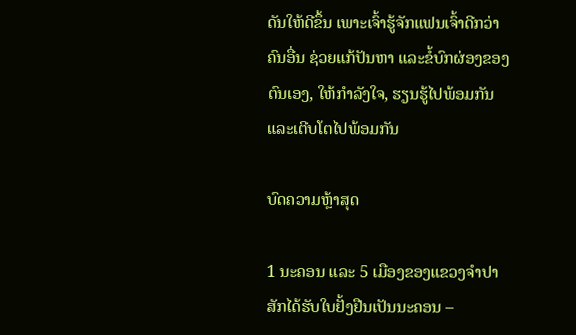ດັນໃຫ້ດີຂຶ້ນ ເພາະເຈົ້າຮູ້ຈັກແຟນເຈົ້າດີກວ່າຄົນອື່ນ ຊ່ວຍແກ້ປັນຫາ ແລະຂໍ້ບົກຜ່ອງຂອງຕົນເອງ, ໃຫ້ກໍາລັງໃຈ, ຮຽນຮູ້ໄປພ້ອມກັນ ແລະເຕີບໂຕໄປພ້ອມກັນ

ບົດຄວາມຫຼ້າສຸດ

1 ນະຄອນ ແລະ 5 ເມືອງຂອງແຂວງຈໍາປາສັກໄດ້ຮັບໃບຢັ້ງຢືນເປັນນະຄອນ –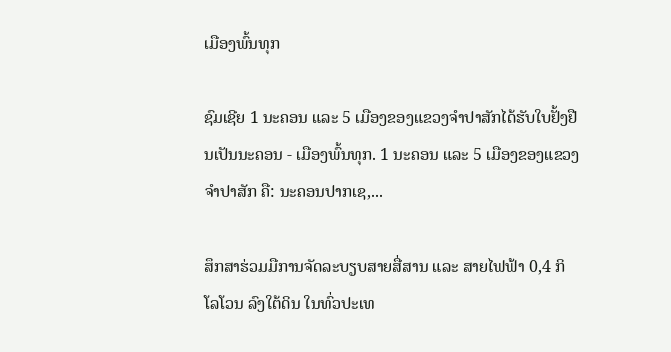ເມືອງພົ້ນທຸກ

ຊົມເຊີຍ 1 ນະຄອນ ແລະ 5 ເມືອງຂອງແຂວງຈຳປາສັກໄດ້ຮັບໃບຢັ້ງຢືນເປັນນະຄອນ - ເມືອງພົ້ນທຸກ. 1 ນະຄອນ ແລະ 5 ເມືອງຂອງແຂວງຈໍາປາສັກ ຄື: ນະຄອນປາກເຊ,...

ສຶກສາຮ່ວມມືການຈັດລະບຽບສາຍສື່ສານ ແລະ ສາຍໄຟຟ້າ 0,4 ກິໂລໂວນ ລົງໃຕ້ດິນ ໃນທົ່ວປະເທ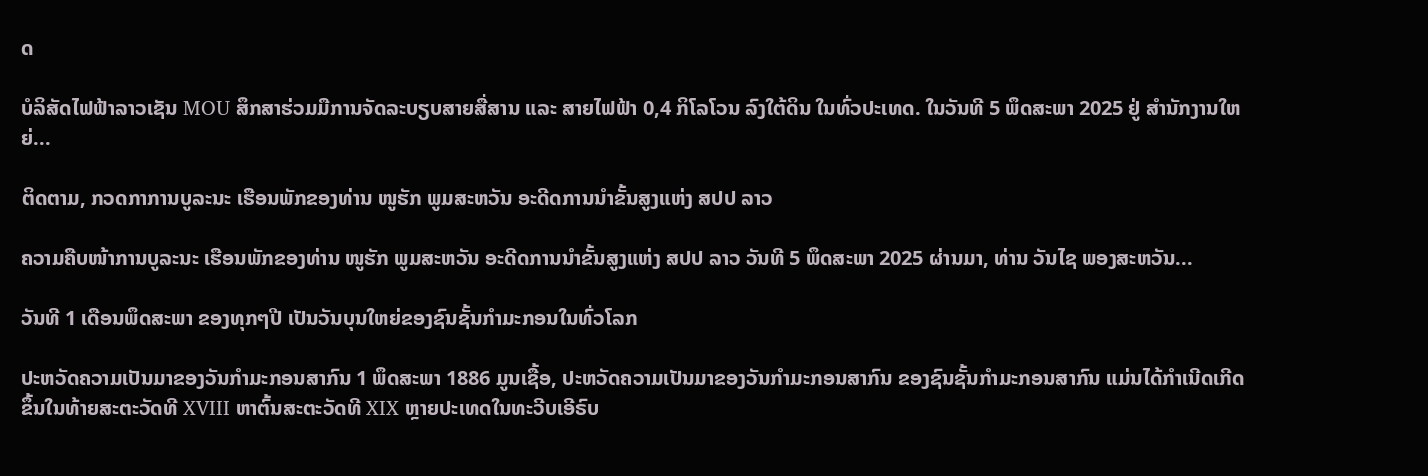ດ

ບໍລິສັດໄຟຟ້າລາວເຊັນ MOU ສຶກສາຮ່ວມມືການຈັດລະບຽບສາຍສື່ສານ ແລະ ສາຍໄຟຟ້າ 0,4 ກິໂລໂວນ ລົງໃຕ້ດິນ ໃນທົ່ວປະເທດ. ໃນວັນທີ 5 ພຶດສະພາ 2025 ຢູ່ ສໍານັກງານໃຫຍ່...

ຕິດຕາມ, ກວດກາການບູລະນະ ເຮືອນພັກຂອງທ່ານ ໜູຮັກ ພູມສະຫວັນ ອະດີດການນໍາຂັ້ນສູງແຫ່ງ ສປປ ລາວ

ຄວາມຄືບໜ້າການບູລະນະ ເຮືອນພັກຂອງທ່ານ ໜູຮັກ ພູມສະຫວັນ ອະດີດການນໍາຂັ້ນສູງແຫ່ງ ສປປ ລາວ ວັນທີ 5 ພຶດສະພາ 2025 ຜ່ານມາ, ທ່ານ ວັນໄຊ ພອງສະຫວັນ...

ວັນທີ 1 ເດືອນພຶດສະພາ ຂອງທຸກໆປີ ເປັນວັນບຸນໃຫຍ່ຂອງຊົນຊັ້ນກຳມະກອນໃນທົ່ວໂລກ

ປະຫວັດຄວາມເປັນມາຂອງວັນກຳມະກອນສາກົນ 1 ພຶດສະພາ 1886 ມູນເຊື້ອ, ປະຫວັດຄວາມເປັນມາຂອງວັນກໍາມະກອນສາກົນ ຂອງຊົນຊັ້ນກຳມະກອນສາກົນ ແມ່ນໄດ້ກໍາເນີດເກີດຂຶ້ນໃນທ້າຍສະຕະວັດທີ XVIII ຫາຕົ້ນສະຕະວັດທີ XIX ຫຼາຍປະເທດໃນທະວີບເອີຣົບ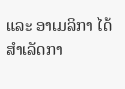ແລະ ອາເມລິກາ ໄດ້ສຳເລັດກາ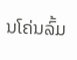ນໂຄ່ນລົ້ມ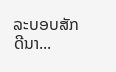ລະບອບສັກດີນາ...